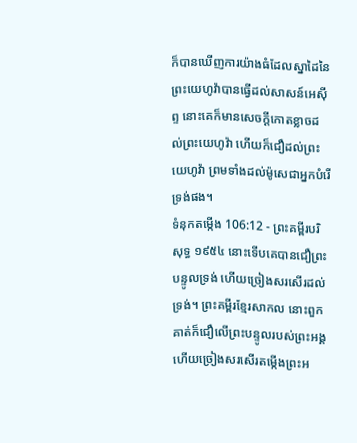ក៏បានឃើញការយ៉ាងធំដែលស្នាដៃនៃព្រះយេហូវ៉ាបានធ្វើដល់សាសន៍អេស៊ីព្ទ នោះគេក៏មានសេចក្ដីកោតខ្លាចដល់ព្រះយេហូវ៉ា ហើយក៏ជឿដល់ព្រះយេហូវ៉ា ព្រមទាំងដល់ម៉ូសេជាអ្នកបំរើទ្រង់ផង។
ទំនុកតម្កើង 106:12 - ព្រះគម្ពីរបរិសុទ្ធ ១៩៥៤ នោះទើបគេបានជឿព្រះបន្ទូលទ្រង់ ហើយច្រៀងសរសើរដល់ទ្រង់។ ព្រះគម្ពីរខ្មែរសាកល នោះពួកគាត់ក៏ជឿលើព្រះបន្ទូលរបស់ព្រះអង្គ ហើយច្រៀងសរសើរតម្កើងព្រះអ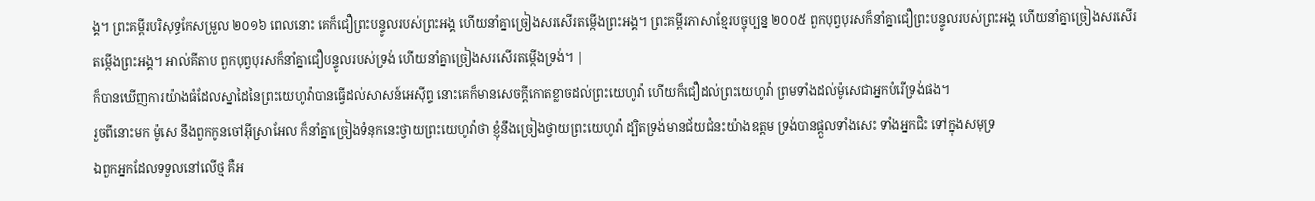ង្គ។ ព្រះគម្ពីរបរិសុទ្ធកែសម្រួល ២០១៦ ពេលនោះ គេក៏ជឿព្រះបន្ទូលរបស់ព្រះអង្គ ហើយនាំគ្នាច្រៀងសរសើរតម្កើងព្រះអង្គ។ ព្រះគម្ពីរភាសាខ្មែរបច្ចុប្បន្ន ២០០៥ ពួកបុព្វបុរសក៏នាំគ្នាជឿព្រះបន្ទូលរបស់ព្រះអង្គ ហើយនាំគ្នាច្រៀងសរសើរតម្កើងព្រះអង្គ។ អាល់គីតាប ពួកបុព្វបុរសក៏នាំគ្នាជឿបន្ទូលរបស់ទ្រង់ ហើយនាំគ្នាច្រៀងសរសើរតម្កើងទ្រង់។ |
ក៏បានឃើញការយ៉ាងធំដែលស្នាដៃនៃព្រះយេហូវ៉ាបានធ្វើដល់សាសន៍អេស៊ីព្ទ នោះគេក៏មានសេចក្ដីកោតខ្លាចដល់ព្រះយេហូវ៉ា ហើយក៏ជឿដល់ព្រះយេហូវ៉ា ព្រមទាំងដល់ម៉ូសេជាអ្នកបំរើទ្រង់ផង។
រួចពីនោះមក ម៉ូសេ នឹងពួកកូនចៅអ៊ីស្រាអែល ក៏នាំគ្នាច្រៀងទំនុកនេះថ្វាយព្រះយេហូវ៉ាថា ខ្ញុំនឹងច្រៀងថ្វាយព្រះយេហូវ៉ា ដ្បិតទ្រង់មានជ័យជំនះយ៉ាងឧត្តម ទ្រង់បានផ្តួលទាំងសេះ ទាំងអ្នកជិះ ទៅក្នុងសមុទ្រ
ឯពួកអ្នកដែលទទួលនៅលើថ្ម គឺអ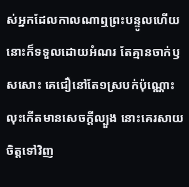ស់អ្នកដែលកាលណាឮព្រះបន្ទូលហើយ នោះក៏ទទួលដោយអំណរ តែគ្មានចាក់ឫសសោះ គេជឿនៅតែ១ស្របក់ប៉ុណ្ណោះ លុះកើតមានសេចក្ដីល្បួង នោះគេរសាយចិត្តទៅវិញ